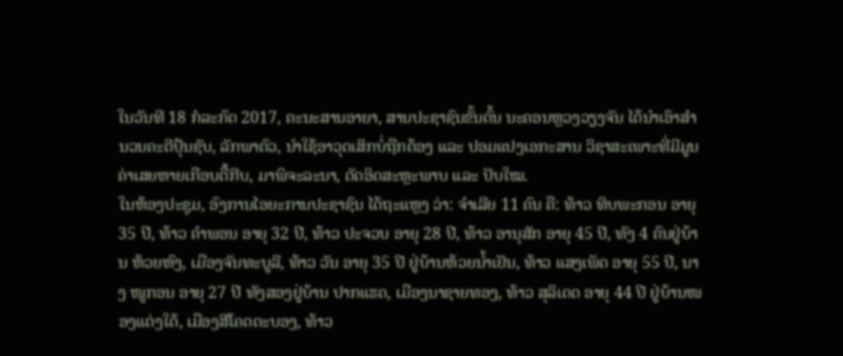ໃນວັນທີ 18 ກໍລະກົດ 2017, ຄະນະສານອາຍາ, ສານປະຊາຊົນຂັ້ນຕົ້ນ ນະຄອນຫຼວງວຽງຈັນ ໄດ້ນໍາເອົາສໍານວນຄະດີປຸ້ນຊັບ, ລັກພາຕົວ, ນຳໃຊ້ອາວຸດເສິກບໍ່ຖືກຕ້ອງ ແລະ ປອມແປງເອກະສານ ວິຊາສະເພາະທີ່ມີມູນຄ່າເສຍຫາຍເກືອບຕື້ກີບ, ມາພິຈະລະນາ, ຕັດອິດສະຫຼະພາບ ແລະ ປັບໃໝ.
ໃນຫ້ອງປະຊຸມ, ອົງການໄອຍະການປະຊາຊົນ ໄດ້ຖະແຫຼງ ວ່າ: ຈຳເລີຍ 11 ຄົນ ຄື: ທ້າວ ທິບພະກອນ ອາຍຸ 35 ປີ, ທ້າວ ຄຳພອນ ອາຍຸ 32 ປີ, ທ້າວ ປະຈວບ ອາຍຸ 28 ປີ, ທ້າວ ອານຸສັກ ອາຍຸ 45 ປີ, ທັງ 4 ຄົນຢູ່ບ້ານ ຫ້ວຍຫົງ, ເມືອງຈັນທະບູລີ, ທ້າວ ວັນ ອາຍຸ 35 ປີ ຢູ່ບ້ານຫ້ວຍນໍ້າເຢັນ, ທ້າວ ແສງເພັດ ອາຍຸ 55 ປີ, ນາງ ໜູກອນ ອາຍຸ 27 ປີ ທັງສອງຢູ່ບ້ານ ປາກແຮດ, ເມືອງນາຊາຍທອງ, ທ້າວ ສຸລິເດດ ອາຍຸ 44 ປີ ຢູ່ບ້ານໜອງແຕ່ງໃຕ້, ເມືອງສີໂຄດຕະບອງ, ທ້າວ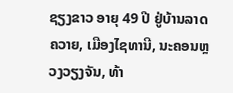ຊຽງຂາວ ອາຍຸ 49 ປີ ຢູ່ບ້ານລາດຄວາຍ, ເມືອງໄຊທານີ, ນະຄອນຫຼວງວຽງຈັນ, ທ້າ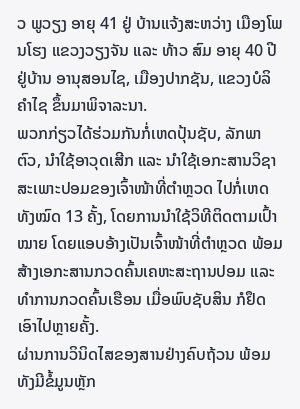ວ ພູວຽງ ອາຍຸ 41 ຢູ່ ບ້ານແຈ້ງສະຫວ່າງ ເມືອງໂພນໂຮງ ແຂວງວຽງຈັນ ແລະ ທ້າວ ສົມ ອາຍຸ 40 ປີ ຢູ່ບ້ານ ອານຸສອນໄຊ, ເມືອງປາກຊັນ, ແຂວງບໍລິຄຳໄຊ ຂຶ້ນມາພິຈາລະນາ.
ພວກກ່ຽວໄດ້ຮ່ວມກັນກໍ່ເຫດປຸ້ນຊັບ, ລັກພາຕົວ, ນໍາໃຊ້ອາວຸດເສີກ ແລະ ນຳໃຊ້ເອກະສານວິຊາສະເພາະປອມຂອງເຈົ້າໜ້າທີ່ຕຳຫຼວດ ໄປກໍ່ເຫດທັງໝົດ 13 ຄັ້ງ, ໂດຍການນໍາໃຊ້ວິທີຕິດຕາມເປົ້າໝາຍ ໂດຍແອບອ້າງເປັນເຈົ້າໜ້າທີ່ຕຳຫຼວດ ພ້ອມສ້າງເອກະສານກວດຄົ້ນເຄຫະສະຖານປອມ ແລະ ທຳການກວດຄົ້ນເຮືອນ ເມື່ອພົບຊັບສິນ ກໍຢຶດເອົາໄປຫຼາຍຄັ້ງ.
ຜ່ານການວິນິດໄສຂອງສານຢ່າງຄົບຖ້ວນ ພ້ອມທັງມີຂໍ້ມູນຫຼັກ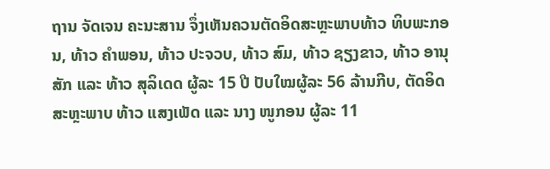ຖານ ຈັດເຈນ ຄະນະສານ ຈຶ່ງເຫັນຄວນຕັດອິດສະຫຼະພາບທ້າວ ທິບພະກອນ, ທ້າວ ຄຳພອນ, ທ້າວ ປະຈວບ, ທ້າວ ສົມ, ທ້າວ ຊຽງຂາວ, ທ້າວ ອານຸສັກ ແລະ ທ້າວ ສຸລິເດດ ຜູ້ລະ 15 ປີ ປັບໃໝຜູ້ລະ 56 ລ້ານກີບ, ຕັດອິດສະຫຼະພາບ ທ້າວ ແສງເພັດ ແລະ ນາງ ໜູກອນ ຜູ້ລະ 11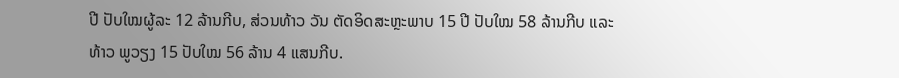ປີ ປັບໃໝຜູ້ລະ 12 ລ້ານກີບ, ສ່ວນທ້າວ ວັນ ຕັດອິດສະຫຼະພາບ 15 ປີ ປັບໃໝ 58 ລ້ານກີບ ແລະ ທ້າວ ພູວຽງ 15 ປັບໃໝ 56 ລ້ານ 4 ແສນກີບ.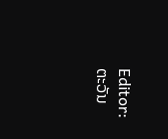Editor: ຕະວັນ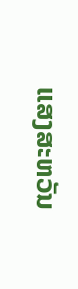ແສງສະຫວັນ